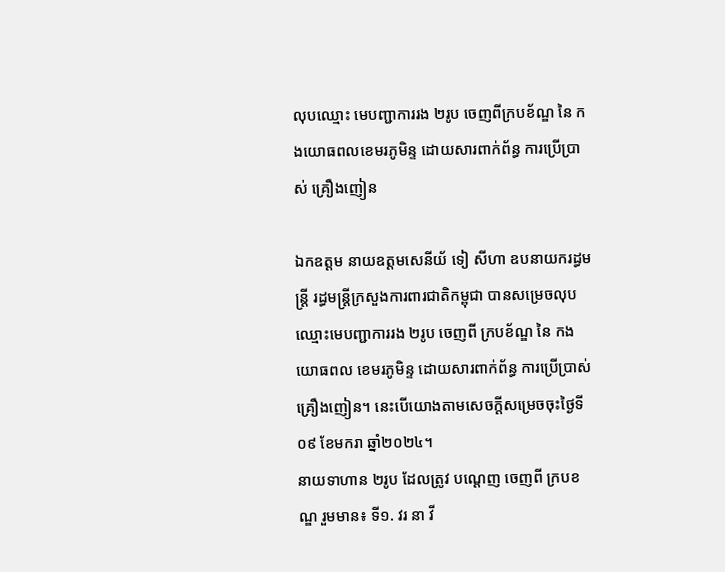លុបឈ្មោះ មេបញ្ជាការរង ២រូប ចេញពីក្របខ័ណ្ឌ នៃ កងយោធពលខេមរភូមិន្ទ ដោយសារពាក់ព័ន្ធ ការប្រើប្រាស់ គ្រឿងញៀន

ឯកឧត្តម នាយឧត្តមសេនីយ័ ទៀ សីហា ឧបនាយករដ្ធមន្ដ្រី រដ្ធមន្ដ្រីក្រសួងការពារជាតិកម្ពុជា បានសម្រេចលុបឈ្មោះមេបញ្ជាការរង ២រូប ចេញពី ក្របខ័ណ្ឌ នៃ កងយោធពល ខេមរភូមិន្ទ ដោយសារពាក់ព័ន្ធ ការប្រើប្រាស់គ្រឿងញៀន។ នេះបើយោងតាមសេចក្តីសម្រេចចុះថ្ងៃទី០៩ ខែមករា ឆ្នាំ២០២៤។
នាយទាហាន ២រូប ដែលត្រូវ បណ្តេញ ចេញពី ក្របខណ្ឌ រួមមាន៖ ទី១. វរ នា វី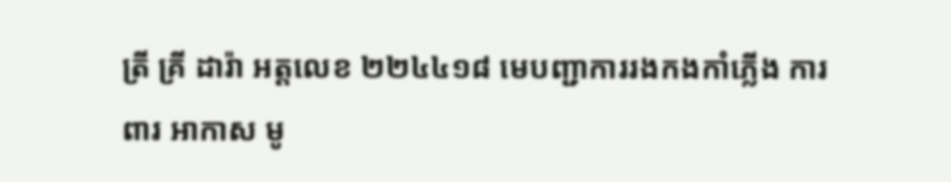ត្រី គ្រី ដារ៉ា អត្តលេខ ២២៤៤១៨ មេបញ្ជាការរងកងកាំភ្លើង ការពារ អាកាស មូ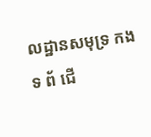លដ្ឋានសមុទ្រ កងទ ព័ ជើ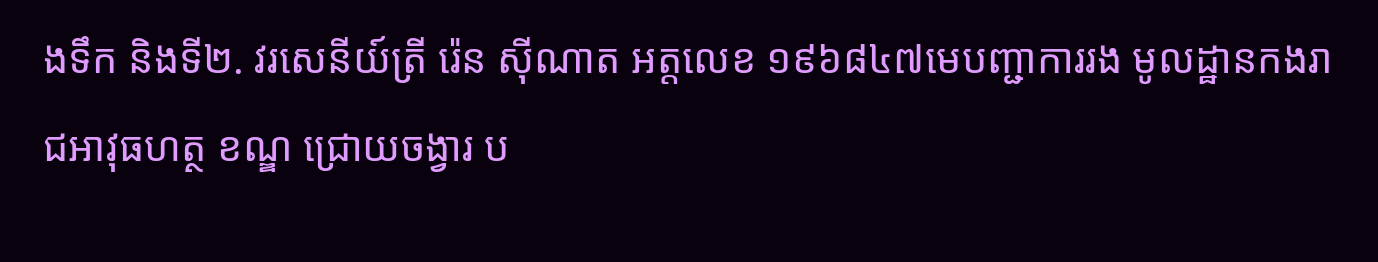ងទឹក និងទី២. វរសេនីយ៍ត្រី រ៉េន ស៊ីណាត អត្តលេខ ១៩៦៨៤៧មេបញ្ជាការរង មូលដ្ឋានកងរាជអាវុធហត្ថ ខណ្ឌ ជ្រោយចង្វារ ប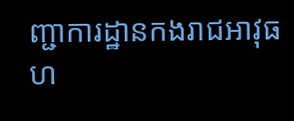ញ្ជាការដ្ឋានកងរាជអាវុធហ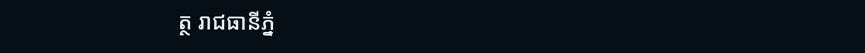ត្ថ រាជធានីភ្នំ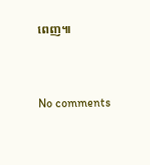ពេញ៕


No comments